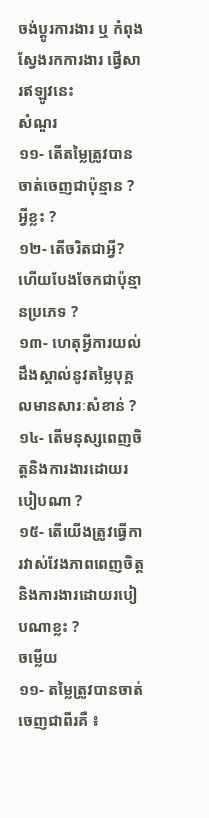ចង់ប្តូរការងារ ឬ កំពុងស្វែងរកការងារ ផ្វើសារឥឡូវនេះ
សំណួរ
១១- តើតម្លៃត្រូវបានចាត់ចេញជាប៉ុន្មាន ? អ្វីខ្លះ ?
១២- តើចរិតជាអ្វី? ហើយបែងចែកជាប៉ុន្មានប្រភេទ ?
១៣- ហេតុអ្វីការយល់ដឹងស្គាល់នូវតម្លៃបុគ្គលមានសារៈសំខាន់ ?
១៤- តើមនុស្សពេញចិត្តនិងការងារដោយរបៀបណា ?
១៥- តើយើងត្រូវធ្វើការវាស់វែងភាពពេញចិត្ត និងការងារដោយរបៀបណាខ្លះ ?
ចម្លើយ
១១- តម្លៃត្រូវបានចាត់ចេញជាពីរគឺ ៖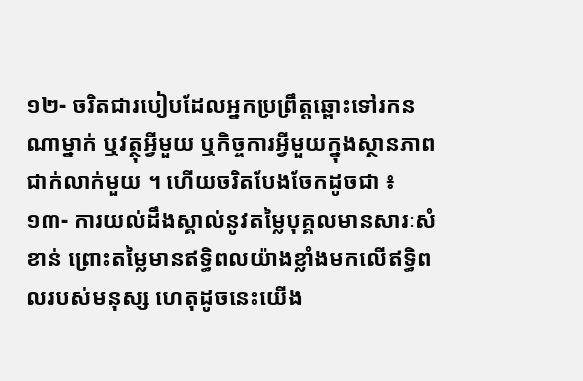១២- ចរិតជារបៀបដែលអ្នកប្រព្រឹត្តឆ្ពោះទៅរកនណាម្នាក់ ឬវត្ថុអ្វីមួយ ឬកិច្ចការអ្វីមួយក្នុងស្ថានភាពជាក់លាក់មួយ ។ ហើយចរិតបែងចែកដូចជា ៖
១៣- ការយល់ដឹងស្គាល់នូវតម្លៃបុគ្គលមានសារៈសំខាន់ ព្រោះតម្លៃមានឥទ្ធិពលយ៉ាងខ្លាំងមកលើឥទ្ធិពលរបស់មនុស្ស ហេតុដូចនេះយើង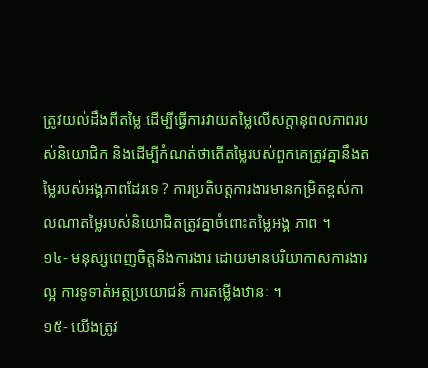ត្រូវយល់ដឹងពីតម្លៃ ដើម្បីធ្វើការវាយតម្លៃលើសក្តានុពលភាពរបស់និយោជិក និងដើម្បីកំណត់ថាតើតម្លៃរបស់ពួកគេត្រូវគ្នានឹងតម្លៃរបស់អង្គភាពដែរទេ ? ការប្រតិបត្តការងារមានកម្រិតខ្ពស់កាលណាតម្លៃរបស់និយោជិតត្រូវគ្នាចំពោះតម្លៃអង្គ ភាព ។
១៤- មនុស្សពេញចិត្តនិងការងារ ដោយមានបរិយាកាសការងារល្អ ការទូទាត់អត្ថប្រយោជន៍ ការតម្លើងឋានៈ ។
១៥- យើងត្រូវ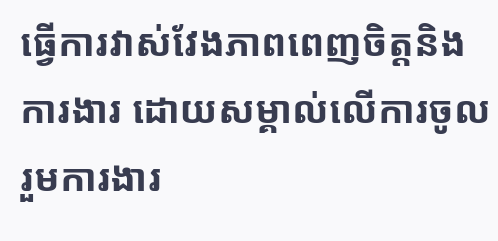ធ្វើការវាស់វែងភាពពេញចិត្តនិងការងារ ដោយសម្គាល់លើការចូលរួមការងារ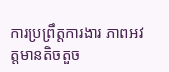ការប្រព្រឹត្តការងារ ភាពអវត្តមានតិចតួច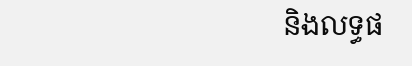និងលទ្ធផ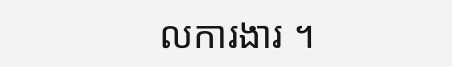លការងារ ។